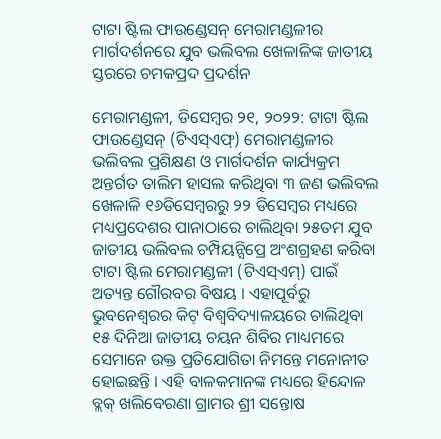ଟାଟା ଷ୍ଟିଲ ଫାଉଣ୍ଡେସନ୍ ମେରାମଣ୍ଡଳୀର ମାର୍ଗଦର୍ଶନରେ ଯୁବ ଭଲିବଲ ଖେଳାଳିଙ୍କ ଜାତୀୟ ସ୍ତରରେ ଚମକପ୍ରଦ ପ୍ରଦର୍ଶନ

ମେରାମଣ୍ଡଳୀ, ଡିସେମ୍ବର ୨୧, ୨୦୨୨: ଟାଟା ଷ୍ଟିଲ ଫାଉଣ୍ଡେସନ୍ (ଟିଏସ୍ଏଫ୍) ମେରାମଣ୍ଡଳୀର ଭଲିବଲ ପ୍ରଶିକ୍ଷଣ ଓ ମାର୍ଗଦର୍ଶନ କାର୍ଯ୍ୟକ୍ରମ ଅନ୍ତର୍ଗତ ତାଲିମ ହାସଲ କରିଥିବା ୩ ଜଣ ଭଲିବଲ ଖେଳାଳି ୧୬ଡିସେମ୍ବରରୁ ୨୨ ଡିସେମ୍ବର ମଧ୍ୟରେ ମଧ୍ୟପ୍ରଦେଶର ପାନାଠାରେ ଚାଲିଥିବା ୨୫ତମ ଯୁବ ଜାତୀୟ ଭଲିବଲ ଚମ୍ପିୟନ୍ସିପ୍ରେ ଅଂଶଗ୍ରହଣ କରିବା ଟାଟା ଷ୍ଟିଲ ମେରାମଣ୍ଡଳୀ (ଟିଏସ୍ଏମ୍) ପାଇଁ ଅତ୍ୟନ୍ତ ଗୌରବର ବିଷୟ । ଏହାପୂର୍ବରୁ ଭୁବନେଶ୍ୱରର କିଟ୍ ବିଶ୍ୱବିଦ୍ୟାଳୟରେ ଚାଲିଥିବା ୧୫ ଦିନିଆ ଜାତୀୟ ଚୟନ ଶିବିର ମାଧ୍ୟମରେ ସେମାନେ ଉକ୍ତ ପ୍ରତିଯୋଗିତା ନିମନ୍ତେ ମନୋନୀତ ହୋଇଛନ୍ତି । ଏହି ବାଳକମାନଙ୍କ ମଧ୍ୟରେ ହିନ୍ଦୋଳ ବ୍ଲକ୍ ଖଲିବେରଣା ଗ୍ରାମର ଶ୍ରୀ ସନ୍ତୋଷ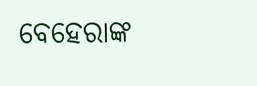ବେହେରାଙ୍କ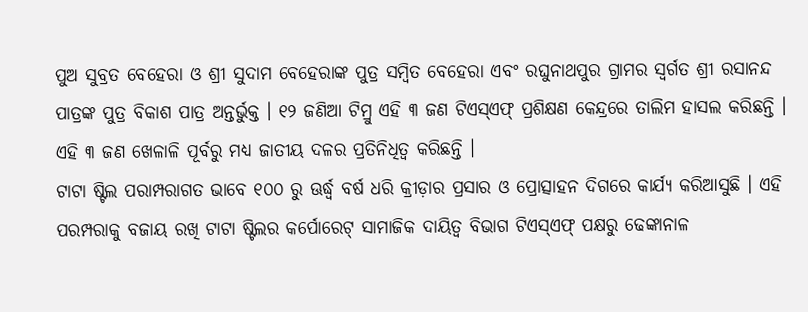ପୁଅ ସୁବ୍ରତ ବେହେରା ଓ ଶ୍ରୀ ସୁଦାମ ବେହେରାଙ୍କ ପୁତ୍ର ସମ୍ବିତ ବେହେରା ଏବଂ ରଘୁନାଥପୁର ଗ୍ରାମର ସ୍ୱର୍ଗତ ଶ୍ରୀ ରସାନନ୍ଦ ପାତ୍ରଙ୍କ ପୁତ୍ର ବିକାଶ ପାତ୍ର ଅନ୍ତର୍ଭୁକ୍ତ । ୧୨ ଜଣିଆ ଟିମ୍ରୁ ଏହି ୩ ଜଣ ଟିଏସ୍ଏଫ୍ ପ୍ରଶିକ୍ଷଣ କେନ୍ଦ୍ରରେ ତାଲିମ ହାସଲ କରିଛନ୍ତି । ଏହି ୩ ଜଣ ଖେଳାଳି ପୂର୍ବରୁ ମଧ୍ୟ ଜାତୀୟ ଦଳର ପ୍ରତିନିଧିତ୍ୱ କରିଛନ୍ତି ।
ଟାଟା ଷ୍ଟିଲ ପରାମ୍ପରାଗତ ଭାବେ ୧୦୦ ରୁ ଊର୍ଦ୍ଧ୍ୱ ବର୍ଷ ଧରି କ୍ରୀଡ଼ାର ପ୍ରସାର ଓ ପ୍ରୋତ୍ସାହନ ଦିଗରେ କାର୍ଯ୍ୟ କରିଆସୁଛି । ଏହି ପରମ୍ପରାକୁ ବଜାୟ ରଖି ଟାଟା ଷ୍ଟିଲର କର୍ପୋରେଟ୍ ସାମାଜିକ ଦାୟିତ୍ୱ ବିଭାଗ ଟିଏସ୍ଏଫ୍ ପକ୍ଷରୁ ଢେଙ୍କାନାଳ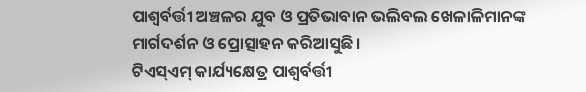ପାଶ୍ୱର୍ବର୍ତ୍ତୀ ଅଞ୍ଚଳର ଯୁବ ଓ ପ୍ରତିଭାବାନ ଭଲିବଲ ଖେଳାଳିମାନଙ୍କ ମାର୍ଗଦର୍ଶନ ଓ ପ୍ରୋତ୍ସାହନ କରିଆସୁଛି ।
ଟିଏସ୍ଏମ୍ କାର୍ଯ୍ୟକ୍ଷେତ୍ର ପାଶ୍ୱର୍ବର୍ତ୍ତୀ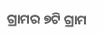ଗ୍ରାମର ୭ଟି ଗ୍ରାମ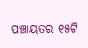ପଞ୍ଚାୟତର ୧୫ଟି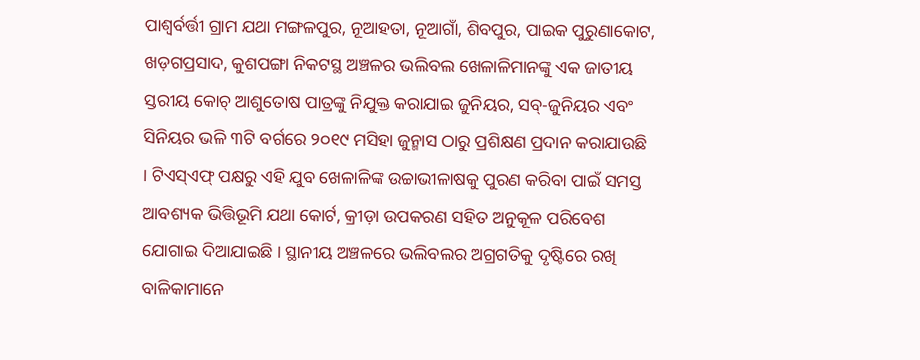ପାଶ୍ୱର୍ବର୍ତ୍ତୀ ଗ୍ରାମ ଯଥା ମଙ୍ଗଳପୁର, ନୂଆହତା, ନୂଆଗାଁ, ଶିବପୁର, ପାଇକ ପୁରୁଣାକୋଟ, ଖଡ଼ଗପ୍ରସାଦ, କୁଶପଙ୍ଗା ନିକଟସ୍ଥ ଅଞ୍ଚଳର ଭଲିବଲ ଖେଳାଳିମାନଙ୍କୁ ଏକ ଜାତୀୟ ସ୍ତରୀୟ କୋଚ୍ ଆଶୁତୋଷ ପାତ୍ରଙ୍କୁ ନିଯୁକ୍ତ କରାଯାଇ ଜୁନିୟର, ସବ୍-ଜୁନିୟର ଏବଂ ସିନିୟର ଭଳି ୩ଟି ବର୍ଗରେ ୨୦୧୯ ମସିହା ଜୁନ୍ମାସ ଠାରୁ ପ୍ରଶିକ୍ଷଣ ପ୍ରଦାନ କରାଯାଉଛି । ଟିଏସ୍ଏଫ୍ ପକ୍ଷରୁ ଏହି ଯୁବ ଖେଳାଳିଙ୍କ ଉଚ୍ଚାଭୀଳାଷକୁ ପୁରଣ କରିବା ପାଇଁ ସମସ୍ତ ଆବଶ୍ୟକ ଭିତ୍ତିଭୂମି ଯଥା କୋର୍ଟ, କ୍ରୀଡ଼ା ଉପକରଣ ସହିତ ଅନୁକୂଳ ପରିବେଶ ଯୋଗାଇ ଦିଆଯାଇଛି । ସ୍ଥାନୀୟ ଅଞ୍ଚଳରେ ଭଲିବଲର ଅଗ୍ରଗତିକୁ ଦୃଷ୍ଟିରେ ରଖି ବାଳିକାମାନେ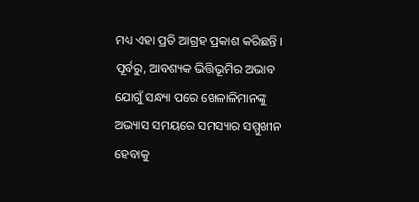ମଧ୍ୟ ଏହା ପ୍ରତି ଆଗ୍ରହ ପ୍ରକାଶ କରିଛନ୍ତି ।
ପୂର୍ବରୁ, ଆବଶ୍ୟକ ଭିତ୍ତିଭୂମିର ଅଭାବ ଯୋଗୁଁ ସନ୍ଧ୍ୟା ପରେ ଖେଳାଳିମାନଙ୍କୁ ଅଭ୍ୟାସ ସମୟରେ ସମସ୍ୟାର ସମ୍ମୁଖୀନ ହେବାକୁ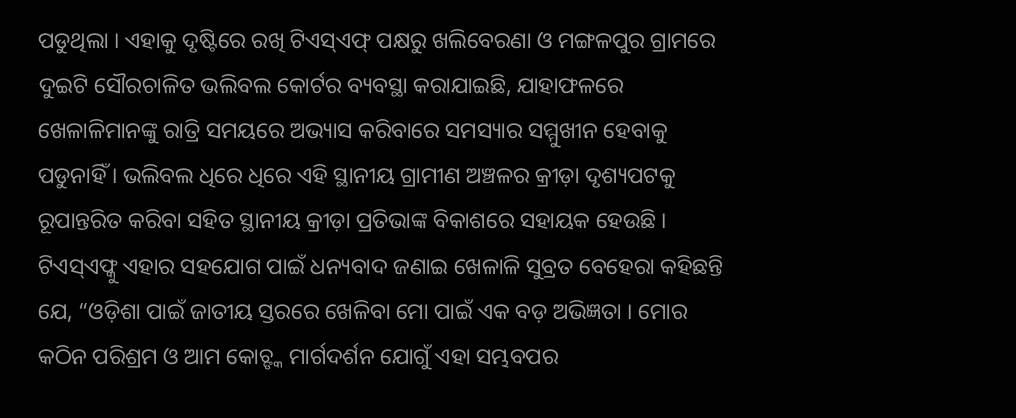ପଡୁଥିଲା । ଏହାକୁ ଦୃଷ୍ଟିରେ ରଖି ଟିଏସ୍ଏଫ୍ ପକ୍ଷରୁ ଖଲିବେରଣା ଓ ମଙ୍ଗଳପୁର ଗ୍ରାମରେ ଦୁଇଟି ସୌରଚାଳିତ ଭଲିବଲ କୋର୍ଟର ବ୍ୟବସ୍ଥା କରାଯାଇଛି, ଯାହାଫଳରେ ଖେଳାଳିମାନଙ୍କୁ ରାତ୍ରି ସମୟରେ ଅଭ୍ୟାସ କରିବାରେ ସମସ୍ୟାର ସମ୍ମୁଖୀନ ହେବାକୁ ପଡୁନାହିଁ । ଭଲିବଲ ଧିରେ ଧିରେ ଏହି ସ୍ଥାନୀୟ ଗ୍ରାମୀଣ ଅଞ୍ଚଳର କ୍ରୀଡ଼ା ଦୃଶ୍ୟପଟକୁ ରୂପାନ୍ତରିତ କରିବା ସହିତ ସ୍ଥାନୀୟ କ୍ରୀଡ଼ା ପ୍ରତିଭାଙ୍କ ବିକାଶରେ ସହାୟକ ହେଉଛି ।
ଟିଏସ୍ଏଫ୍କୁ ଏହାର ସହଯୋଗ ପାଇଁ ଧନ୍ୟବାଦ ଜଣାଇ ଖେଳାଳି ସୁବ୍ରତ ବେହେରା କହିଛନ୍ତି ଯେ, “ଓଡ଼ିଶା ପାଇଁ ଜାତୀୟ ସ୍ତରରେ ଖେଳିବା ମୋ ପାଇଁ ଏକ ବଡ଼ ଅଭିଜ୍ଞତା । ମୋର କଠିନ ପରିଶ୍ରମ ଓ ଆମ କୋଚ୍ଙ୍କ ମାର୍ଗଦର୍ଶନ ଯୋଗୁଁ ଏହା ସମ୍ଭବପର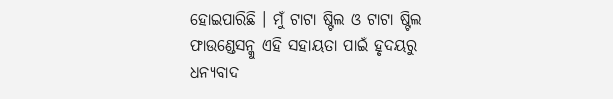ହୋଇପାରିଛି । ମୁଁ ଟାଟା ଷ୍ଟିଲ ଓ ଟାଟା ଷ୍ଟିଲ ଫାଉଣ୍ଡେସନ୍କୁ ଏହି ସହାୟତା ପାଇଁ ହୃଦୟରୁ ଧନ୍ୟବାଦ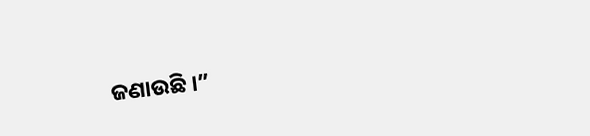ଜଣାଉଛି ।”